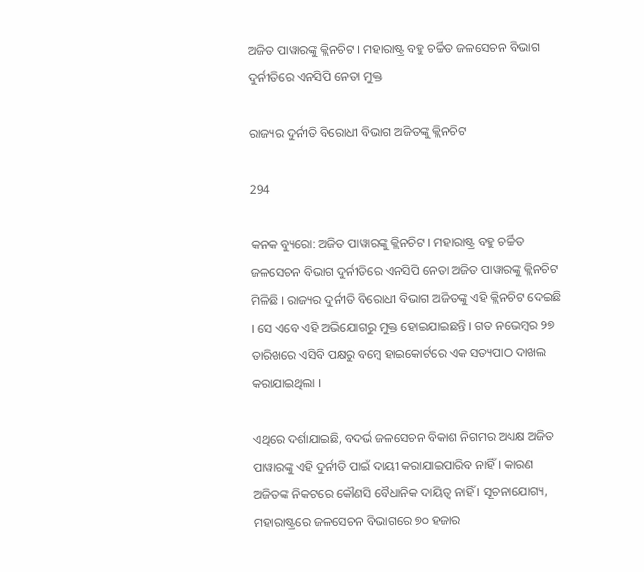ଅଜିତ ପାୱାରଙ୍କୁ କ୍ଲିନଚିଟ । ମହାରାଷ୍ଟ୍ର ବହୁ ଚର୍ଚ୍ଚିତ ଜଳସେଚନ ବିଭାଗ ଦୁର୍ନୀତିରେ ଏନସିପି ନେତା ମୁକ୍ତ

ରାଜ୍ୟର ଦୁର୍ନୀତି ବିରୋଧୀ ବିଭାଗ ଅଜିତଙ୍କୁ କ୍ଲିନଚିଟ

294

କନକ ବ୍ୟୁରୋ: ଅଜିତ ପାୱାରଙ୍କୁ କ୍ଲିନଚିଟ । ମହାରାଷ୍ଟ୍ର ବହୁ ଚର୍ଚ୍ଚିତ ଜଳସେଚନ ବିଭାଗ ଦୁର୍ନୀତିରେ ଏନସିପି ନେତା ଅଜିତ ପାୱାରଙ୍କୁ କ୍ଲିନଚିଟ ମିଳିଛି । ରାଜ୍ୟର ଦୁର୍ନୀତି ବିରୋଧୀ ବିଭାଗ ଅଜିତଙ୍କୁ ଏହି କ୍ଲିନଚିଟ ଦେଇଛି । ସେ ଏବେ ଏହି ଅଭିଯୋଗରୁ ମୁକ୍ତ ହୋଇଯାଇଛନ୍ତି । ଗତ ନଭେମ୍ବର ୨୭ ତାରିଖରେ ଏସିବି ପକ୍ଷରୁ ବମ୍ବେ ହାଇକୋର୍ଟରେ ଏକ ସତ୍ୟପାଠ ଦାଖଲ କରାଯାଇଥିଲା ।

ଏଥିରେ ଦର୍ଶାଯାଇଛି, ବଦର୍ଭ ଜଳସେଚନ ବିକାଶ ନିଗମର ଅଧ୍ୟକ୍ଷ ଅଜିତ ପାୱାରଙ୍କୁ ଏହି ଦୁର୍ନୀତି ପାଇଁ ଦାୟୀ କରାଯାଇପାରିବ ନାହିଁ । କାରଣ ଅଜିତଙ୍କ ନିକଟରେ କୌଣସି ବୈଧାନିକ ଦାୟିତ୍ୱ ନାହିଁ । ସୂଚନାଯୋଗ୍ୟ, ମହାରାଷ୍ଟ୍ରରେ ଜଳସେଚନ ବିଭାଗରେ ୭୦ ହଜାର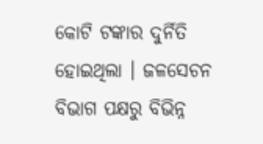କୋଟି ଟଙ୍କାର ଦୁର୍ନିତି ହୋଇଥିଲା । ଜଳସେଚନ ବିଭାଗ ପକ୍ଷରୁ ବିଭିନ୍ନ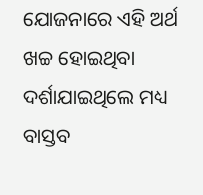ଯୋଜନାରେ ଏହି ଅର୍ଥ ଖଚ୍ଚ ହୋଇଥିବା ଦର୍ଶାଯାଇଥିଲେ ମଧ୍ୟ ବାସ୍ତବ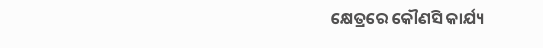କ୍ଷେତ୍ରରେ କୌଣସି କାର୍ଯ୍ୟ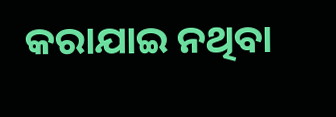କରାଯାଇ ନଥିବା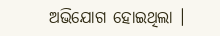ଅଭିଯୋଗ ହୋଇଥିଲା ।